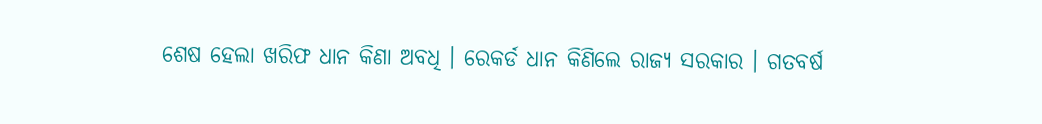ଶେଷ ହେଲା ଖରିଫ ଧାନ କିଣା ଅବଧି । ରେକର୍ଡ ଧାନ କିଣିଲେ ରାଜ୍ୟ ସରକାର । ଗତବର୍ଷ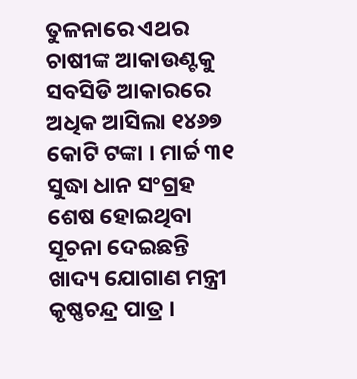ତୁଳନାରେ ଏଥର ଚାଷୀଙ୍କ ଆକାଉଣ୍ଟକୁ ସବସିଡି ଆକାରରେ ଅଧିକ ଆସିଲା ୧୪୬୭ କୋଟି ଟଙ୍କା । ମାର୍ଚ୍ଚ ୩୧ ସୁଦ୍ଧା ଧାନ ସଂଗ୍ରହ ଶେଷ ହୋଇଥିବା ସୂଚନା ଦେଇଛନ୍ତି ଖାଦ୍ୟ ଯୋଗାଣ ମନ୍ତ୍ରୀ କୃଷ୍ଣଚନ୍ଦ୍ର ପାତ୍ର ।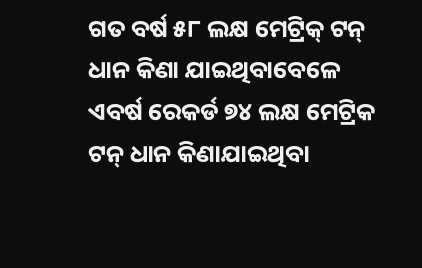ଗତ ବର୍ଷ ୫୮ ଲକ୍ଷ ମେଟ୍ରିକ୍ ଟନ୍ ଧାନ କିଣା ଯାଇଥିବାବେଳେ ଏବର୍ଷ ରେକର୍ଡ ୭୪ ଲକ୍ଷ ମେଟ୍ରିକ ଟନ୍ ଧାନ କିଣାଯାଇଥିବା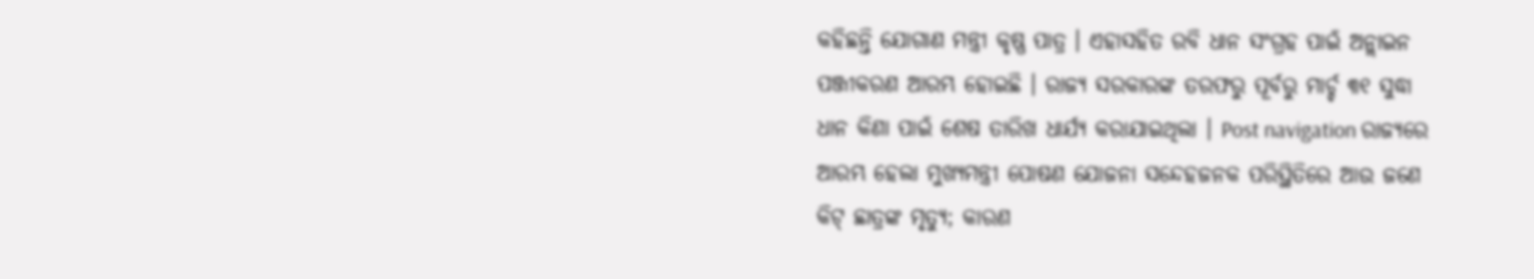କହିଛନ୍ତି ଯୋଗାଣ ମନ୍ତ୍ରୀ କୃଷ୍ଣ ପାତ୍ର । ଏହାସହିତ ରବି ଧାନ ସଂଗ୍ରହ ପାଇଁ ଅନ୍ଲାଇନ ପଞ୍ଜୀକରଣ ଆରମ୍ଭ ହୋଇଛି । ରାଜ୍ୟ ସରକାରଙ୍କ ତରଫରୁ ପୂର୍ବରୁ ମାର୍ଚ୍ଚ ୩୧ ସୁଦ୍ଧା ଧାନ କିଣା ପାଇଁ ଶେଷ ତାରିଖ ଧାର୍ଯ୍ୟ କରାଯାଇଥିଲା । Post navigation ରାଜ୍ୟରେ ଆରମ୍ଭ ହେଲା ମୁଖ୍ୟମନ୍ତ୍ରୀ ପୋଷଣ ଯୋଜନା ସନ୍ଦେହଜନକ ପରିସ୍ଥିତିରେ ଆଉ ଜଣେ କିଟ୍ ଛାତ୍ରଙ୍କ ମୃତ୍ୟୁ; କାରଣ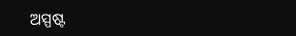ଅସ୍ପଷ୍ଟ